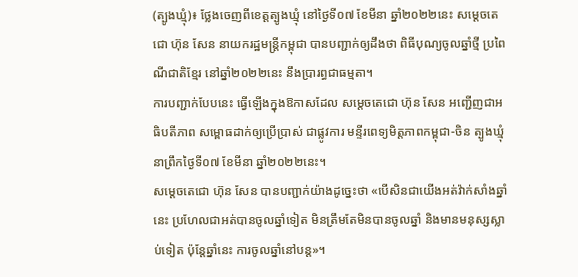(ត្បូងឃ្មុំ)៖ ថ្លែងចេញពីខេត្តត្បូងឃ្មុំ នៅថ្ងៃទី០៧ ខែមីនា ឆ្នាំ២០២២នេះ សម្តេចតេជោ ហ៊ុន សែន នាយករដ្ឋមន្ត្រីកម្ពុជា បានបញ្ជាក់ឲ្យដឹងថា ពិធីបុណ្យចូលឆ្នាំថ្មី ប្រពៃណីជាតិខ្មែរ នៅឆ្នាំ២០២២នេះ នឹងប្រារព្ធជាធម្មតា។
ការបញ្ជាក់បែបនេះ ធ្វើឡើងក្នុងឱកាសដែល សម្ដេចតេជោ ហ៊ុន សែន អញ្ជើញជាអធិបតីភាព សម្ពោធដាក់ឲ្យប្រើប្រាស់ ជាផ្លូវការ មន្ទីរពេទ្យមិត្តភាពកម្ពុជា-ចិន ត្បូងឃ្មុំ នាព្រឹកថ្ងៃទី០៧ ខែមីនា ឆ្នាំ២០២២នេះ។
សម្ដេចតេជោ ហ៊ុន សែន បានបញ្ជាក់យ៉ាងដូច្នេះថា «បើសិនជាយើងអត់វ៉ាក់សាំងឆ្នាំនេះ ប្រហែលជាអត់បានចូលឆ្នាំទៀត មិនត្រឹមតែមិនបានចូលឆ្នាំ និងមានមនុស្សស្លាប់ទៀត ប៉ុន្តែឆ្នាំនេះ ការចូលឆ្នាំនៅបន្ត»។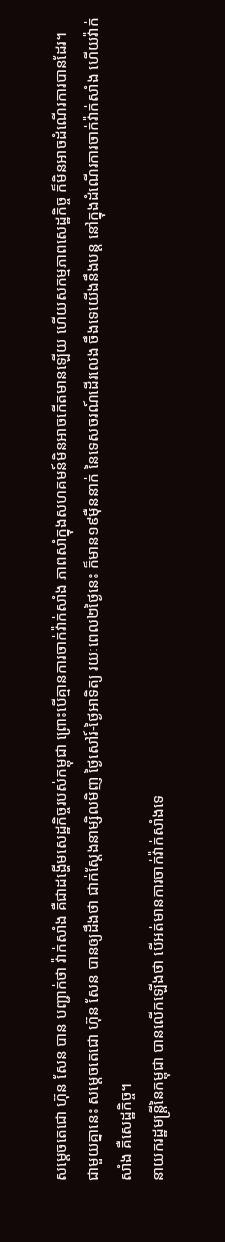សម្តេចតេជោ ហ៊ុន សែន បាន បញ្ជាក់ថា វ៉ាក់សាំង គឺជាដង្ហើមសេដ្ឋកិច្ចរបស់កម្ពុជា ព្រោះបើគ្មានការចាក់វ៉ាក់សាំង ភាពសាំក្នុងសហគមន៍មិនអាចកើតមានឡើយ ហើយសកម្មភាពសេដ្ឋកិច្ច ក៏មិនអាចដំណើរការបានដែរ។
ជាមួយគ្នានេះ សម្ដេចតេជោ ហ៊ុន សែន បានឲ្យដឹងថា ជាក់ស្តែងនាម្សិលមិញ ថ្ងៃសៅរ៍-ថ្ងៃអាទិត្យ រយៈពេល២ថ្ងៃនេះ ក៏មាន១៩ម៉ឺននាក់ នៃទេសចរណ៍ដើរលេង ចឹងទេយើងនឹងបន្ត នៅក្នុងដំណើរការចាក់វ៉ាក់សាំង ហើយវ៉ាក់សាំង គឺសេដ្ឋកិច្ច។
នាយករដ្ឋមន្ដ្រីនៃកម្ពុជា បានលើកឡើងថា បើអត់មានការចាក់វ៉ាក់សាំងទេ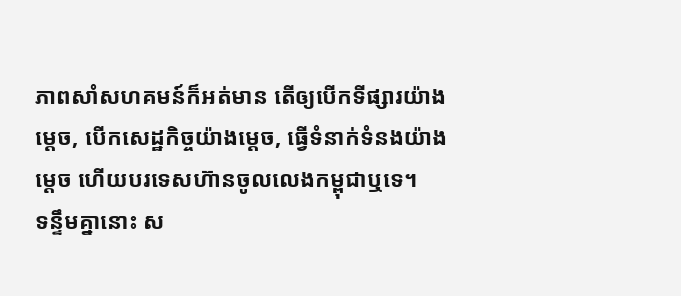ភាពសាំសហគមន៍ក៏អត់មាន តើឲ្យបើកទីផ្សារយ៉ាងម្ដេច, បើកសេដ្ឋកិច្ចយ៉ាងម្ដេច, ធ្វើទំនាក់ទំនងយ៉ាងម្ដេច ហើយបរទេសហ៊ានចូលលេងកម្ពុជាឬទេ។
ទន្ទឹមគ្នានោះ ស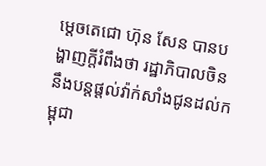ម្តេចតេជោ ហ៊ុន សែន បានបង្ហាញក្តីរំពឹងថា រដ្ឋាភិបាលចិន នឹងបន្តផ្តល់វ៉ាក់សាំងជូនដល់កម្ពុជា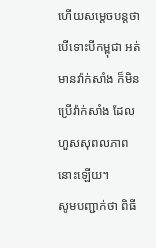ហើយសម្ដេចបន្ដថា បើទោះបីកម្ពុជា អត់មានវ៉ាក់សាំង ក៏មិនប្រើវ៉ាក់សាំង ដែលហួសសុពលភាពនោះឡើយ។
សូមបញ្ជាក់ថា ពិធី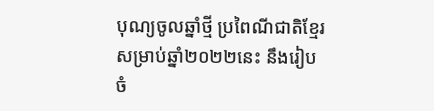បុណ្យចូលឆ្នាំថ្មី ប្រពៃណីជាតិខ្មែរ សម្រាប់ឆ្នាំ២០២២នេះ នឹងរៀបចំ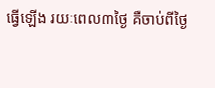ធ្វើឡើង រយៈពេល៣ថ្ងៃ គឺចាប់ពីថ្ងៃ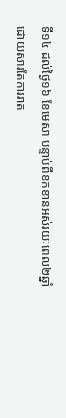ទី១៤ ដល់ថ្ងៃ១៦ ខែមេសា បន្ទាប់ពីខកខានអស់រយៈពេល២ឆ្នាំ ដោយសារតែការរាត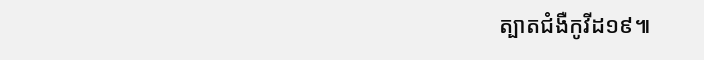ត្បាតជំងឺកូវីដ១៩៕